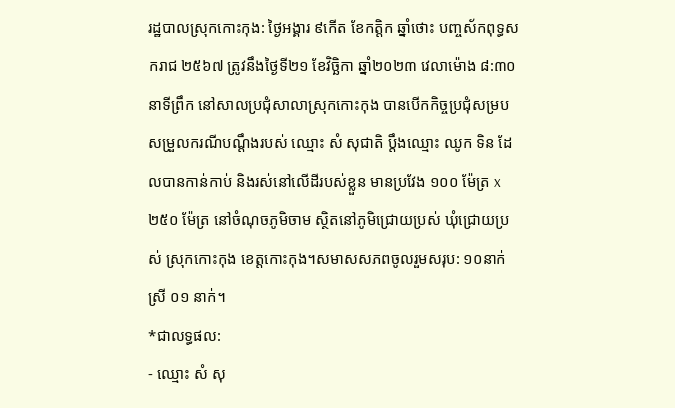រដ្ឋបាលស្រុកកោះកុង: ថ្ងៃអង្គារ ៩កើត ខែកត្តិក ឆ្នាំថោះ បញ្ចស័កពុទ្ធសករាជ ២៥៦៧ ត្រូវនឹងថ្ងៃទី២១ ខែវិច្ឆិកា ឆ្នាំ២០២៣ វេលាម៉ោង ៨:៣០នាទីព្រឹក នៅសាលប្រជុំសាលាស្រុកកោះកុង បានបើកកិច្ចប្រជុំសម្របសម្រួលករណីបណ្តឹងរបស់ ឈ្មោះ សំ សុជាតិ ប្តឹងឈ្មោះ ឈូក ទិន ដែលបានកាន់កាប់ និងរស់នៅលើដីរបស់ខ្លួន មានប្រវែង ១០០ ម៉ែត្រ x ២៥០ ម៉ែត្រ នៅចំណុចភូមិចាម ស្ថិតនៅភូមិជ្រោយប្រស់ ឃុំជ្រោយប្រស់ ស្រុកកោះកុង ខេត្តកោះកុង។សមាសសភពចូលរួមសរុប: ១០នាក់ ស្រី ០១ នាក់។
*ជាលទ្ធផល:
- ឈ្មោះ សំ សុ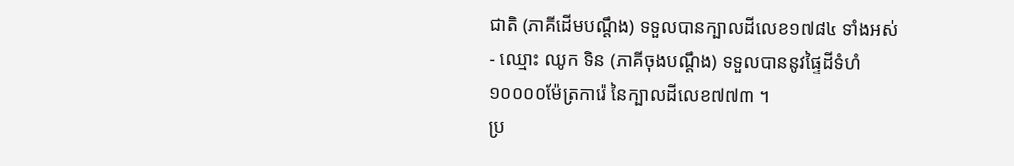ជាតិ (ភាគីដើមបណ្តឹង) ទទួលបានក្បាលដីលេខ១៧៨៤ ទាំងអស់
- ឈ្មោះ ឈូក ទិន (ភាគីចុងបណ្តឹង) ទទួលបាននូវផ្ទៃដីទំហំ ១០០០០ម៉ែត្រការ៉េ នៃក្បាលដីលេខ៧៧៣ ។
ប្រ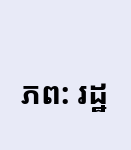ភព: រដ្ឋ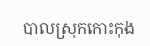បាលស្រុកកោះកុង